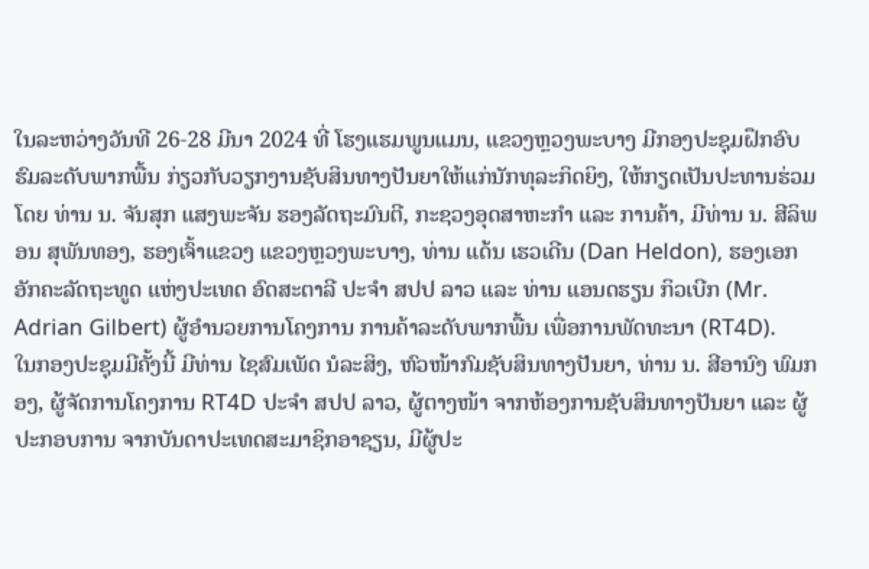ໃນລະຫວ່າງວັນທີ 26-28 ມີນາ 2024 ທີ່ ໂຮງແຮມພູນແມນ, ແຂວງຫຼວງພະບາງ ມີກອງປະຊຸມຝຶກອົບຮົມລະດັບພາກພື້ນ ກ່ຽວກັບວຽກງານຊັບສິນທາງປັນຍາໃຫ້ແກ່ນັກທຸລະກິດຍິງ, ໃຫ້ກຽດເປັນປະທານຮ່ວມໂດຍ ທ່ານ ນ. ຈັນສຸກ ແສງພະຈັນ ຮອງລັດຖະມົນຕີ, ກະຊວງອຸດສາຫະກຳ ແລະ ການຄ້າ, ມີທ່ານ ນ. ສີລິພອນ ສຸພັນທອງ, ຮອງເຈົ້າແຂວງ ແຂວງຫຼວງພະບາງ, ທ່ານ ແດ້ນ ເຮວເດີນ (Dan Heldon), ຮອງເອກອັກຄະລັດຖະທູດ ແຫ່ງປະເທດ ອົດສະຕາລີ ປະຈຳ ສປປ ລາວ ແລະ ທ່ານ ແອນດຮຽນ ກິວເບີກ (Mr. Adrian Gilbert) ຜູ້ອໍານວຍການໂຄງການ ການຄ້າລະດັບພາກພື້ນ ເພື່ອການພັດທະນາ (RT4D).
ໃນກອງປະຊຸມມີຄັ້ງນີ້ ມີທ່ານ ໄຊສົມເພັດ ນໍລະສິງ, ຫົວໜ້າກົມຊັບສິນທາງປັນຍາ, ທ່ານ ນ. ສີອານົງ ພົມກອງ, ຜູ້ຈັດການໂຄງການ RT4D ປະຈໍາ ສປປ ລາວ, ຜູ້ຕາງໜ້າ ຈາກຫ້ອງການຊັບສິນທາງປັນຍາ ແລະ ຜູ້ປະກອບການ ຈາກບັນດາປະເທດສະມາຊິກອາຊຽນ, ມີຜູ້ປະ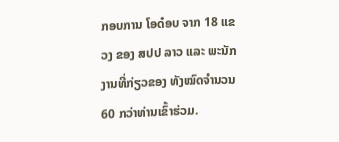ກອບການ ໂອດ໋ອບ ຈາກ 18 ແຂວງ ຂອງ ສປປ ລາວ ແລະ ພະນັກງານທີ່ກ່ຽວຂອງ ທັງໝົດຈໍານວນ 60 ກວ່າທ່ານເຂົ້າຮ່ວມ.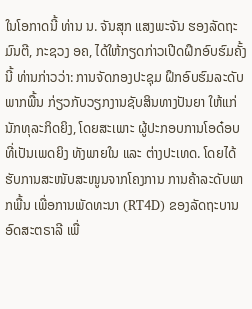ໃນໂອກາດນີ້ ທ່ານ ນ. ຈັນສຸກ ແສງພະຈັນ ຮອງລັດຖະມົນຕີ, ກະຊວງ ອຄ, ໄດ້ໃຫ້ກຽດກ່າວເປີດຝຶກອົບຮົມຄັ້ງນີ້ ທ່ານກ່າວວ່າ: ການຈັດກອງປະຊຸມ ຝຶກອົບຮົມລະດັບພາກພື້ນ ກ່ຽວກັບວຽກງານຊັບສິນທາງປັນຍາ ໃຫ້ແກ່ນັກທຸລະກິດຍິງ, ໂດຍສະເພາະ ຜູ້ປະກອບການໂອດ໋ອບ ທີ່ເປັນເພດຍິງ ທັງພາຍໃນ ແລະ ຕ່າງປະເທດ. ໂດຍໄດ້ຮັບການສະໜັບສະໜູນຈາກໂຄງການ ການຄ້າລະດັບພາກພື້ນ ເພື່ອການພັດທະນາ (RT4D) ຂອງລັດຖະບານອົດສະຕຣາລີ ເພື່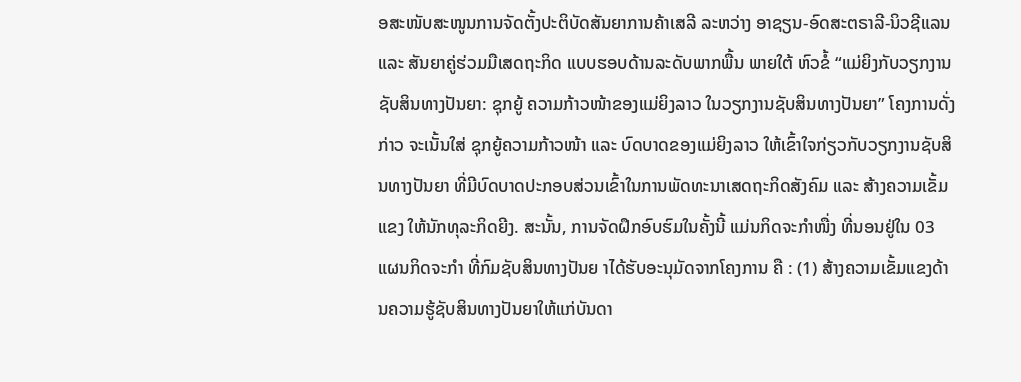ອສະໜັບສະໜູນການຈັດຕັ້ງປະຕິບັດສັນຍາການຄ້າເສລີ ລະຫວ່າງ ອາຊຽນ-ອົດສະຕຣາລີ-ນິວຊີແລນ ແລະ ສັນຍາຄູ່ຮ່ວມມືເສດຖະກິດ ແບບຮອບດ້ານລະດັບພາກພື້ນ ພາຍໃຕ້ ຫົວຂໍ້ “ແມ່ຍິງກັບວຽກງານຊັບສິນທາງປັນຍາ: ຊຸກຍູ້ ຄວາມກ້າວໜ້າຂອງແມ່ຍິງລາວ ໃນວຽກງານຊັບສິນທາງປັນຍາ” ໂຄງການດັ່ງກ່າວ ຈະເນັ້ນໃສ່ ຊຸກຍູ້ຄວາມກ້າວໜ້າ ແລະ ບົດບາດຂອງແມ່ຍິງລາວ ໃຫ້ເຂົ້າໃຈກ່ຽວກັບວຽກງານຊັບສິນທາງປັນຍາ ທີ່ມີບົດບາດປະກອບສ່ວນເຂົ້າໃນການພັດທະນາເສດຖະກິດສັງຄົມ ແລະ ສ້າງຄວາມເຂັ້ມແຂງ ໃຫ້ນັກທຸລະກິດຍີງ. ສະນັ້ນ, ການຈັດຝຶກອົບຮົມໃນຄັ້ງນີ້ ແມ່ນກິດຈະກໍາໜື່ງ ທີ່ນອນຢູ່ໃນ 03 ແຜນກິດຈະກໍາ ທີ່ກົມຊັບສິນທາງປັນຍ າໄດ້ຮັບອະນຸມັດຈາກໂຄງການ ຄື : (1) ສ້າງຄວາມເຂັ້ມແຂງດ້ານຄວາມຮູ້ຊັບສິນທາງປັນຍາໃຫ້ແກ່ບັນດາ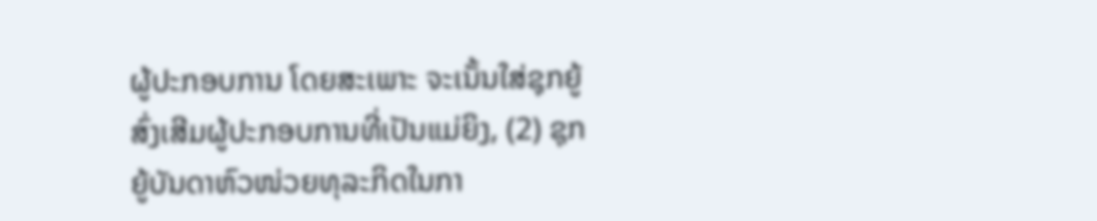ຜູ້ປະກອບການ ໂດຍສະເພາະ ຈະເນັ້ນໃສ່ຊຸກຍູ້ສົ່ງເສີມຜູ້ປະກອບການທີ່ເປັນແມ່ຍິງ, (2) ຊຸກຍູ້ບັນດາຫົວໜ່ວຍທຸລະກິດໃນກາ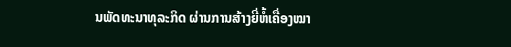ນພັດທະນາທຸລະກິດ ຜ່ານການສ້າງຍີ່ຫໍ້ເຄື່ອງໝາ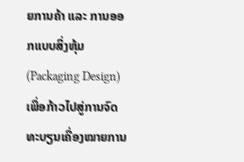ຍການຄ້າ ແລະ ການອອກແບບສິ່ງຫຸ້ມ (Packaging Design) ເພື່ອກ້າວໄປສູ່ການຈົດທະບຽນເຄື່ອງໝາຍການ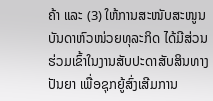ຄ້າ ແລະ (3) ໃຫ້ການສະໜັບສະໜູນບັນດາຫົວໜ່ວຍທຸລະກິດ ໄດ້ມີສ່ວນຮ່ວມເຂົ້າໃນງານສັບປະດາສັບສິນທາງປັນຍາ ເພື່ອຊຸກຍູ້ສົ່ງເສີມການ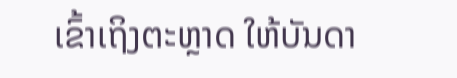ເຂົ້າເຖິງຕະຫຼາດ ໃຫ້ບັນດາ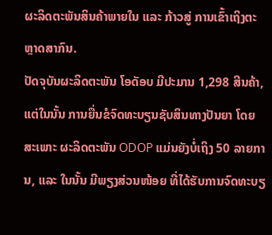ຜະລິດຕະພັນສິນຄ້າພາຍໃນ ແລະ ກ້າວສູ່ ການເຂົ້າເຖິງຕະຫຼາດສາກົນ.
ປັດຈຸບັນຜະລິດຕະພັນ ໂອດັອບ ມີປະມານ 1,298 ສີນຄ້າ, ແຕ່ໃນນັ້ນ ການຍື່ນຂໍຈົດທະບຽນຊັບສິນທາງປັນຍາ ໂດຍສະເພາະ ຜະລິດຕະພັນ ODOP ແມ່ນຍັງບໍ່ເຖິງ 50 ລາຍການ, ແລະ ໃນນັ້ນ ມີພຽງສ່ວນໜ້ອຍ ທີ່ໄດ້ຮັບການຈົດທະບຽ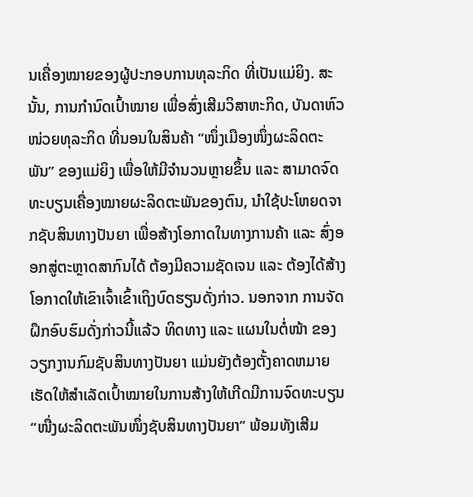ນເຄື່ອງໝາຍຂອງຜູ້ປະກອບການທຸລະກິດ ທີ່ເປັນແມ່ຍິງ. ສະນັ້ນ, ການກຳນົດເປົ້າໝາຍ ເພື່ອສົ່ງເສີມວິສາຫະກິດ, ບັນດາຫົວໜ່ວຍທຸລະກິດ ທີ່ນອນໃນສິນຄ້າ “ໜຶ່ງເມືອງໜຶ່ງຜະລິດຕະພັນ” ຂອງແມ່ຍິງ ເພື່ອໃຫ້ມີຈຳນວນຫຼາຍຂຶ້ນ ແລະ ສາມາດຈົດທະບຽນເຄື່ອງໝາຍຜະລິດຕະພັນຂອງຕົນ, ນໍາໃຊ້ປະໂຫຍດຈາກຊັບສິນທາງປັນຍາ ເພື່ອສ້າງໂອກາດໃນທາງການຄ້າ ແລະ ສົ່ງອອກສູ່ຕະຫຼາດສາກົນໄດ້ ຕ້ອງມີຄວາມຊັດເຈນ ແລະ ຕ້ອງໄດ້ສ້າງໂອກາດໃຫ້ເຂົາເຈົ້າເຂົ້າເຖິງບົດຮຽນດັ່ງກ່າວ. ນອກຈາກ ການຈັດຝຶກອົບຮົມດັ່ງກ່າວນີ້ແລ້ວ ທິດທາງ ແລະ ແຜນໃນຕໍ່ໜ້າ ຂອງວຽກງານກົມຊັບສິນທາງປັນຍາ ແມ່ນຍັງຕ້ອງຕັ້ງຄາດຫມາຍເຮັດໃຫ້ສໍາເລັດເປົ້າໝາຍໃນການສ້າງໃຫ້ເກີດມີການຈົດທະບຽນ “ໜື່ງຜະລິດຕະພັນໜຶ່ງຊັບສິນທາງປັນຍາ” ພ້ອມທັງເສີມ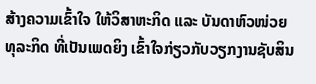ສ້າງຄວາມເຂົ້າໃຈ ໃຫ້ວິສາຫະກິດ ແລະ ບັນດາຫົວໜ່ວຍທຸລະກິດ ທີ່ເປັນເພດຍິງ ເຂົ້າໃຈກ່ຽວກັບວຽກງານຊັບສິນ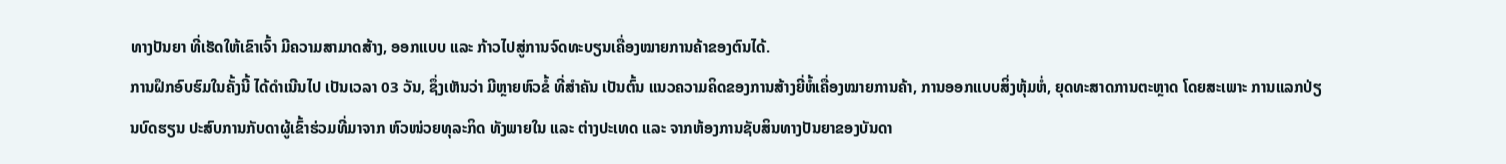ທາງປັນຍາ ທີ່ເຮັດໃຫ້ເຂົາເຈົ້າ ມີຄວາມສາມາດສ້າງ, ອອກແບບ ແລະ ກ້າວໄປສູ່ການຈົດທະບຽນເຄື່ອງໝາຍການຄ້າຂອງຕົນໄດ້.
ການຝຶກອົບຮົມໃນຄັ້ງນີ້ ໄດ້ດໍາເນີນໄປ ເປັນເວລາ 03 ວັນ, ຊຶ່ງເຫັນວ່າ ມີຫຼາຍຫົວຂໍ້ ທີ່ສໍາຄັນ ເປັນຕົ້ນ ແນວຄວາມຄິດຂອງການສ້າງຍີ່ຫໍ້ເຄື່ອງໝາຍການຄ້າ, ການອອກແບບສິ່ງຫຸ້ມຫໍ່, ຍຸດທະສາດການຕະຫຼາດ ໂດຍສະເພາະ ການແລກປ່ຽນບົດຮຽນ ປະສົບການກັບດາຜູ້ເຂົ້າຮ່ວມທີ່ມາຈາກ ຫົວໜ່ວຍທຸລະກິດ ທັງພາຍໃນ ແລະ ຕ່າງປະເທດ ແລະ ຈາກຫ້ອງການຊັບສິນທາງປັນຍາຂອງບັນດາ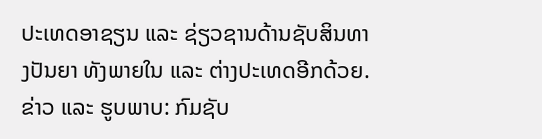ປະເທດອາຊຽນ ແລະ ຊ່ຽວຊານດ້ານຊັບສິນທາງປັນຍາ ທັງພາຍໃນ ແລະ ຕ່າງປະເທດອີກດ້ວຍ.
ຂ່າວ ແລະ ຮູບພາບ: ກົມຊັບ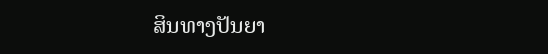ສິນທາງປັນຍາ